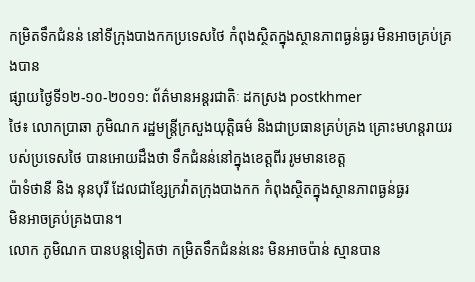កម្រិតទឹកជំនន់ នៅទីក្រុងបាងកកប្រទេសថៃ កំពុងស្ថិតក្នុងស្ថានភាពធ្ងន់ធ្ងរ មិនអាចគ្រប់គ្រងបាន
ផ្សាយថ្ងៃទី១២-១០-២០១១: ព័ត៌មានអន្ដរជាតិៈ ដកស្រង postkhmer
ថៃ៖ លោកប្រាឆា ភូមិណក រដ្ឋមន្រ្តីក្រសួងយុត្តិធម៌ និងជាប្រធានគ្រប់គ្រង គ្រោះមហន្តរាយរបស់ប្រទេសថៃ បានអោយដឹងថា ទឹកជំនន់នៅក្នុងខេត្តពីរ រូមមានខេត្ត
ប៉ាទំថានី និង នុនបុរី ដែលជាខ្សែក្រវ៉ាតក្រុងបាងកក កំពុងស្ថិតក្នុងស្ថានភាពធ្ងន់ធ្ងរ
មិនអាចគ្រប់គ្រងបាន។
លោក ភូមិណក បានបន្តទៀតថា កម្រិតទឹកជំនន់នេះ មិនអាចប៉ាន់ ស្មានបាន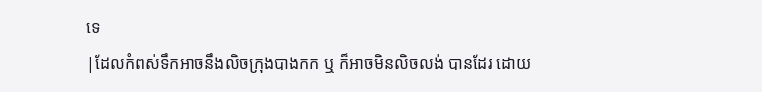ទេ
|ដែលកំពស់ទឹកអាចនឹងលិចក្រុងបាងកក ឬ ក៏អាចមិនលិចលង់ បានដែរ ដោយ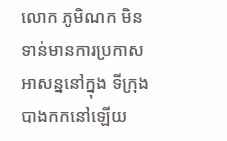លោក ភូមិណក មិនទាន់មានការប្រកាសអាសន្ននៅក្នុង ទីក្រុងបាងកកនៅឡើយ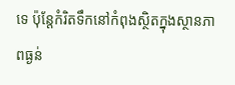ទេ ប៉ុន្តែកំរិតទឹកនៅកំពុងស្ថិតក្នុងស្ថានភាពធ្ងន់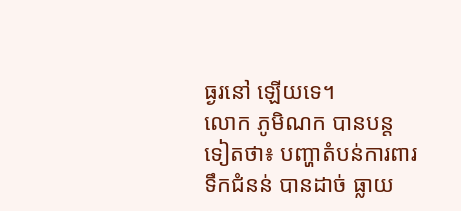ធ្ងរនៅ ឡើយទេ។
លោក ភូមិណក បានបន្តទៀតថា៖ បញ្ហាតំបន់ការពារទឹកជំនន់ បានដាច់ ធ្លាយ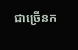ជាច្រើនក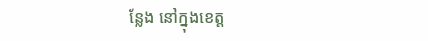ន្លែង នៅក្នុងខេត្ត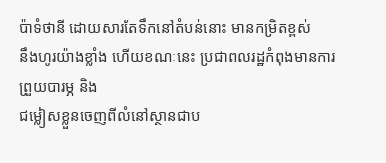ប៉ាទំថានី ដោយសារតែទឹកនៅតំបន់នោះ មានកម្រិតខ្ពស់
នឹងហូរយ៉ាងខ្លាំង ហើយខណៈនេះ ប្រជាពលរដ្ឋកំពុងមានការ ព្រួយបារម្ភ និង
ជម្លៀសខ្លួនចេញពីលំនៅស្ថានជាប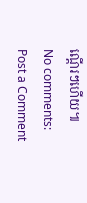ណ្តើរៗហើយ៕
No comments:
Post a Comment